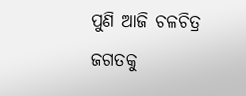ପୁଣି ଆଜି ଚଳଚିତ୍ର ଜଗତକୁ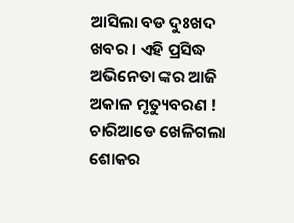ଆସିଲା ବଡ ଦୁଃଖଦ ଖବର । ଏହି ପ୍ରସିଦ୍ଧ ଅଭିନେତା ଙ୍କର ଆଜି ଅକାଳ ମୃତ୍ୟୁବରଣ ! ଚାରିଆଡେ ଖେଳିଗଲା ଶୋକର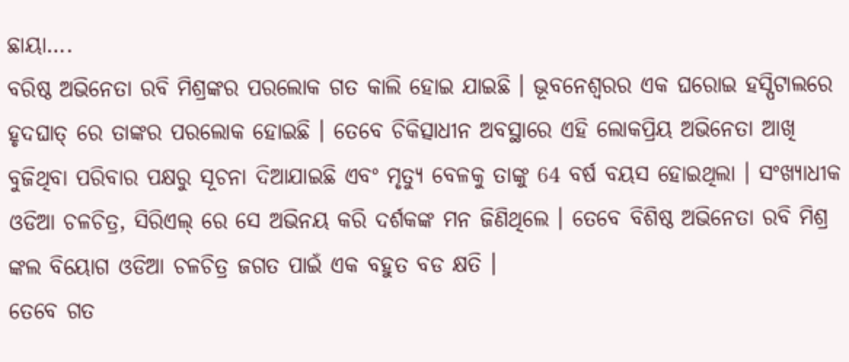ଛାୟା….
ବରିଷ୍ଠ ଅଭିନେତା ରବି ମିଶ୍ରଙ୍କର ପରଲୋକ ଗତ କାଲି ହୋଇ ଯାଇଛି । ଭୂବନେଶ୍ବରର ଏକ ଘରୋଇ ହସ୍ପିଟାଲରେ ହୃଦଘାତ୍ ରେ ତାଙ୍କର ପରଲୋକ ହୋଇଛି । ତେବେ ଚିକିତ୍ସାଧୀନ ଅବସ୍ଥାରେ ଏହି ଲୋକପ୍ରିୟ ଅଭିନେତା ଆଖି ବୁଜିଥିବା ପରିବାର ପକ୍ଷରୁ ସୂଚନା ଦିଆଯାଇଛି ଏବଂ ମୃତ୍ୟୁ ବେଳକୁ ତାଙ୍କୁ 64 ବର୍ଷ ବୟସ ହୋଇଥିଲା । ସଂଖ୍ୟାଧୀକ ଓଡିଆ ଚଳଚିତ୍ର, ସିରିଏଲ୍ ରେ ସେ ଅଭିନୟ କରି ଦର୍ଶକଙ୍କ ମନ ଜିଣିଥିଲେ । ତେବେ ବିଶିଷ୍ଠ ଅଭିନେତା ରବି ମିଶ୍ର ଙ୍କଲ ବିୟୋଗ ଓଡିଆ ଚଳଚିତ୍ର ଜଗତ ପାଇଁ ଏକ ବହୁତ ବଡ କ୍ଷତି ।
ତେବେ ଗତ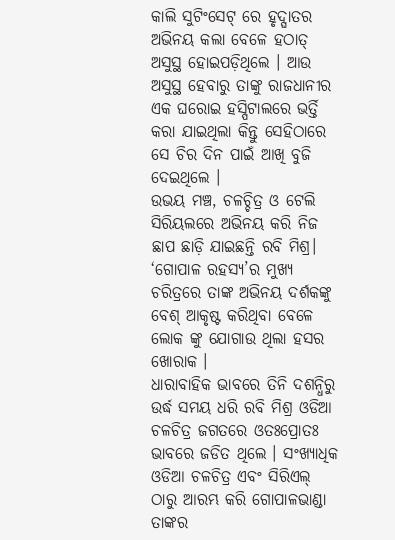କାଲି ସୁଟିଂସେଟ୍ ରେ ହୃଦ୍ଘାତର ଅଭିନୟ କଲା ବେଳେ ହଠାତ୍ ଅସୁସ୍ଥ ହୋଇପଡ଼ିଥିଲେ । ଆଉ ଅସୁସ୍ଥ ହେବାରୁ ତାଙ୍କୁ ରାଜଧାନୀର ଏକ ଘରୋଇ ହସ୍ପିଟାଲରେ ଭର୍ତ୍ତି କରା ଯାଇଥିଲା କିନ୍ତୁ ସେହିଠାରେ ସେ ଚିର ଦିନ ପାଇଁ ଆଖି ବୁଜି ଦେଇଥିଲେ ।
ଉଭୟ ମଞ୍ଚ, ଚଳଚ୍ଚିତ୍ର ଓ ଟେଲି ସିରିୟଲରେ ଅଭିନୟ କରି ନିଜ ଛାପ ଛାଡ଼ି ଯାଇଛନ୍ତି ରବି ମିଶ୍ର। ‘ଗୋପାଳ ରହସ୍ୟ’ର ମୁଖ୍ୟ ଚରିତ୍ରରେ ତାଙ୍କ ଅଭିନୟ ଦର୍ଶକଙ୍କୁ ବେଶ୍ ଆକୃଷ୍ଟ କରିଥିବା ବେଳେ ଲୋକ ଙ୍କୁ ଯୋଗାଉ ଥିଲା ହସର ଖୋରାକ ।
ଧାରାବାହିକ ଭାବରେ ତିନି ଦଶନ୍ଧିରୁ ଉର୍ଦ୍ଧ ସମୟ ଧରି ରବି ମିଶ୍ର ଓଡିଆ ଚଳଚିତ୍ର ଜଗତରେ ଓତଃପ୍ରୋତଃ ଭାବରେ ଜଡିତ ଥିଲେ । ସଂଖ୍ୟାଧିକ ଓଡିଆ ଚଳଚିତ୍ର ଏବଂ ସିରିଏଲ୍ ଠାରୁ ଆରମ୍ଭ କରି ଗୋପାଳଭାଣ୍ଡା ତାଙ୍କର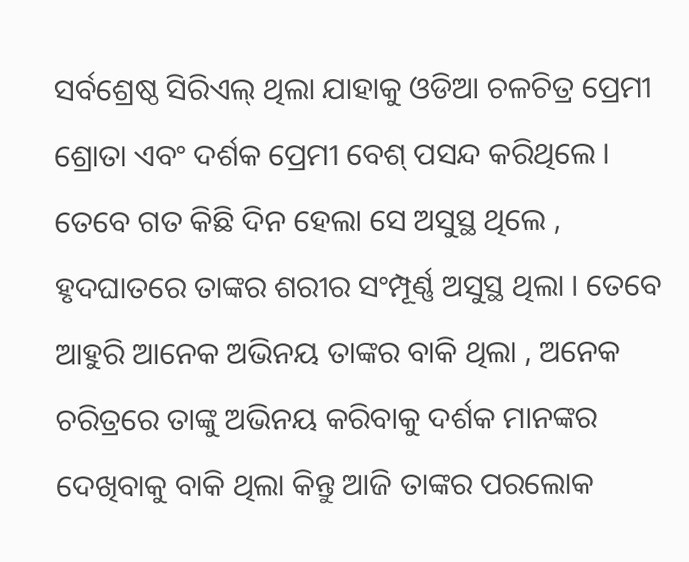ସର୍ବଶ୍ରେଷ୍ଠ ସିରିଏଲ୍ ଥିଲା ଯାହାକୁ ଓଡିଆ ଚଳଚିତ୍ର ପ୍ରେମୀ ଶ୍ରୋତା ଏବଂ ଦର୍ଶକ ପ୍ରେମୀ ବେଶ୍ ପସନ୍ଦ କରିଥିଲେ ।
ତେବେ ଗତ କିଛି ଦିନ ହେଲା ସେ ଅସୁସ୍ଥ ଥିଲେ , ହୃଦଘାତରେ ତାଙ୍କର ଶରୀର ସଂମ୍ପୂର୍ଣ୍ଣ ଅସୁସ୍ଥ ଥିଲା । ତେବେ ଆହୁରି ଆନେକ ଅଭିନୟ ତାଙ୍କର ବାକି ଥିଲା , ଅନେକ ଚରିତ୍ରରେ ତାଙ୍କୁ ଅଭିନୟ କରିବାକୁ ଦର୍ଶକ ମାନଙ୍କର ଦେଖିବାକୁ ବାକି ଥିଲା କିନ୍ତୁ ଆଜି ତାଙ୍କର ପରଲୋକ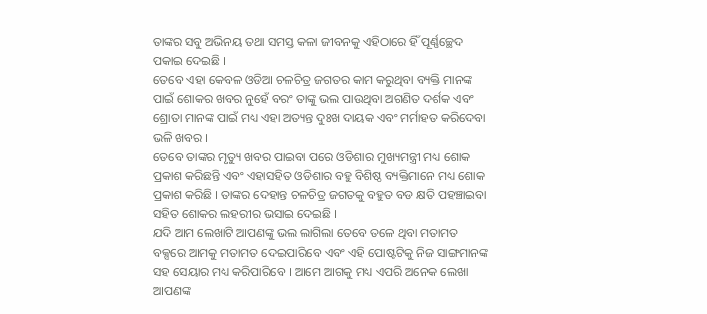ତାଙ୍କର ସବୁ ଅଭିନୟ ତଥା ସମସ୍ତ କଳା ଜୀବନକୁ ଏହିଠାରେ ହିଁ ପୂର୍ଣ୍ଣଚ୍ଛେଦ ପକାଇ ଦେଇଛି ।
ତେବେ ଏହା କେବଳ ଓଡିଆ ଚଳଚିତ୍ର ଜଗତର କାମ କରୁଥିବା ବ୍ୟକ୍ତି ମାନଙ୍କ ପାଇଁ ଶୋକର ଖବର ନୁହେଁ ବରଂ ତାଙ୍କୁ ଭଲ ପାଉଥିବା ଅଗଣିତ ଦର୍ଶକ ଏବଂ ଶ୍ରୋତା ମାନଙ୍କ ପାଇଁ ମଧ୍ୟ ଏହା ଅତ୍ୟନ୍ତ ଦୁଃଖ ଦାୟକ ଏବଂ ମର୍ମାହତ କରିଦେବା ଭଳି ଖବର ।
ତେବେ ତାଙ୍କର ମୃତ୍ୟୁ ଖବର ପାଇବା ପରେ ଓଡିଶାର ମୁଖ୍ୟମନ୍ତ୍ରୀ ମଧ୍ୟ ଶୋକ ପ୍ରକାଶ କରିଛନ୍ତି ଏବଂ ଏହାସହିତ ଓଡିଶାର ବହୁ ବିଶିଷ୍ଠ ବ୍ୟକ୍ତିମାନେ ମଧ୍ୟ ଶୋକ ପ୍ରକାଶ କରିଛି । ତାଙ୍କର ଦେହାନ୍ତ ଚଳଚିତ୍ର ଜଗତକୁ ବହୁତ ବଡ କ୍ଷତି ପହଞ୍ଚାଇବା ସହିତ ଶୋକର ଲହରୀର ଭସାଇ ଦେଇଛି ।
ଯଦି ଆମ ଲେଖାଟି ଆପଣଙ୍କୁ ଭଲ ଲାଗିଲା ତେବେ ତଳେ ଥିବା ମତାମତ ବକ୍ସରେ ଆମକୁ ମତାମତ ଦେଇପାରିବେ ଏବଂ ଏହି ପୋଷ୍ଟଟିକୁ ନିଜ ସାଙ୍ଗମାନଙ୍କ ସହ ସେୟାର ମଧ୍ୟ କରିପାରିବେ । ଆମେ ଆଗକୁ ମଧ୍ୟ ଏପରି ଅନେକ ଲେଖା ଆପଣଙ୍କ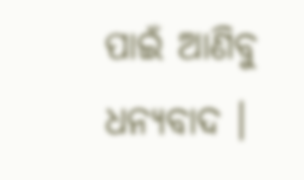ପାଇଁ ଆଣିବୁ ଧନ୍ୟବାଦ ।